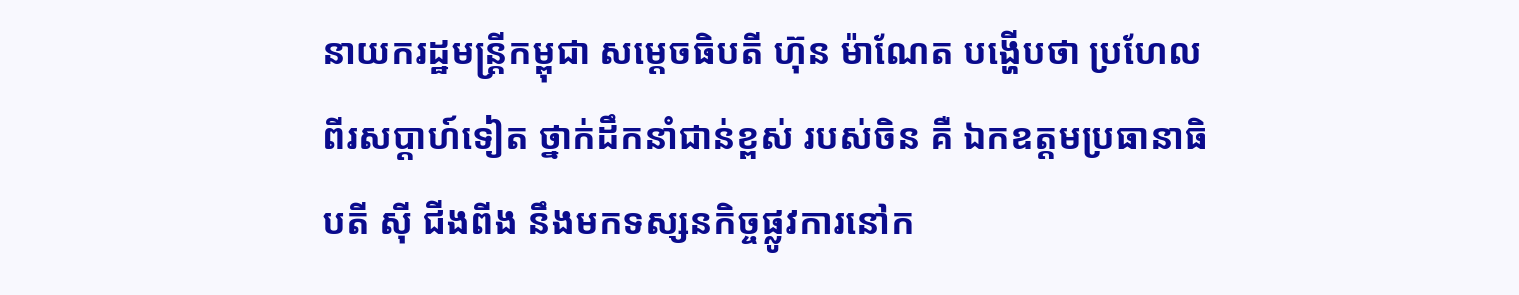នាយករដ្ឋមន្ត្រីកម្ពុជា សម្តេចធិបតី ហ៊ុន ម៉ាណែត បង្ហើបថា ប្រហែលពីរសប្តាហ៍ទៀត ថ្នាក់ដឹកនាំជាន់ខ្ពស់ របស់ចិន គឺ ឯកឧត្តមប្រធានាធិបតី ស៊ី ជីងពីង នឹងមកទស្សនកិច្ចផ្លូវការនៅក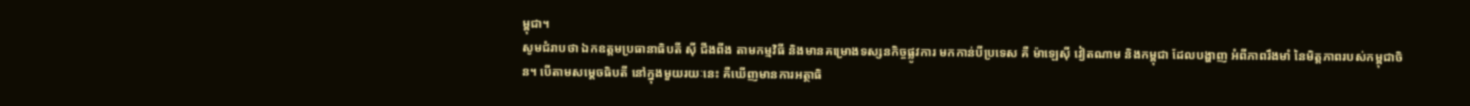ម្ពុជា។
សូមជំរាបថា ឯកឧត្តមប្រធានាធិបតី ស៊ី ជីងពីង តាមកម្មវិធី និងមានគម្រោងទស្សនកិច្ចផ្លូវការ មកកាន់បីប្រទេស គឺ ម៉ាឡេស៊ី វៀតណាម និងកម្ពុជា ដែលបង្ហាញ អំពីភាពរឹងមាំ នៃមិត្តភាពរបស់កម្ពុជាចិន។ បើតាមសម្តេចធិបតី នៅក្នុងមួយរយៈនេះ គឺឃើញមានការអត្ថាធិ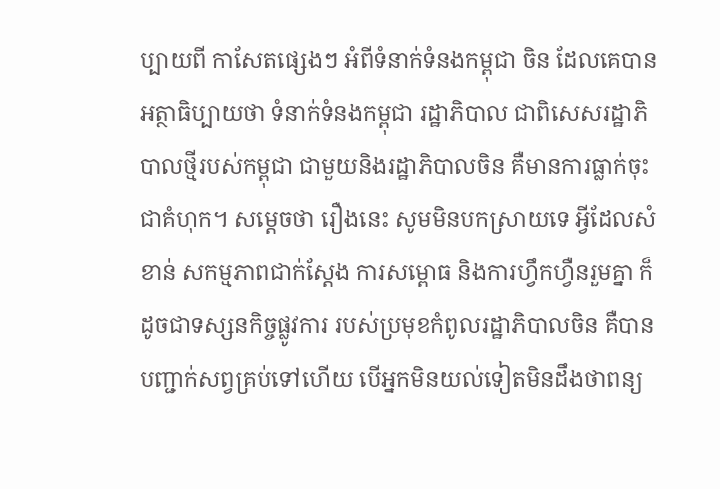ប្បាយពី កាសែតផ្សេងៗ អំពីទំនាក់ទំនងកម្ពុជា ចិន ដែលគេបាន អត្ថាធិប្បាយថា ទំនាក់ទំនងកម្ពុជា រដ្ឋាភិបាល ជាពិសេសរដ្ឋាភិបាលថ្មីរបស់កម្ពុជា ជាមួយនិងរដ្ឋាភិបាលចិន គឺមានការធ្លាក់ចុះជាគំហុក។ សម្តេចថា រឿងនេះ សូមមិនបកស្រាយទេ អ្វីដែលសំខាន់ សកម្មភាពជាក់ស្តែង ការសម្ពោធ និងការហ្វឹកហ្វឺនរួមគ្នា ក៏ដូចជាទស្សនកិច្ចផ្លូវការ របស់ប្រមុខកំពូលរដ្ឋាភិបាលចិន គឺបានបញ្ជាក់សព្វគ្រប់ទៅហើយ បើអ្នកមិនយល់ទៀតមិនដឹងថាពន្យ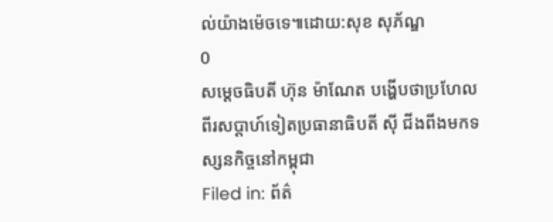ល់យ៉ាងម៉េចទេ៕ដោយ:សុខ សុភ័ណ្ឌ
0
សម្តេចធិបតី ហ៊ុន ម៉ាណែត បង្ហើបថាប្រហែលពីរសប្តាហ៍ទៀតប្រធានាធិបតី ស៊ី ជីងពីងមកទស្សនកិច្ចនៅកម្ពុជា
Filed in: ព័ត៌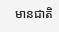មានជាតិ